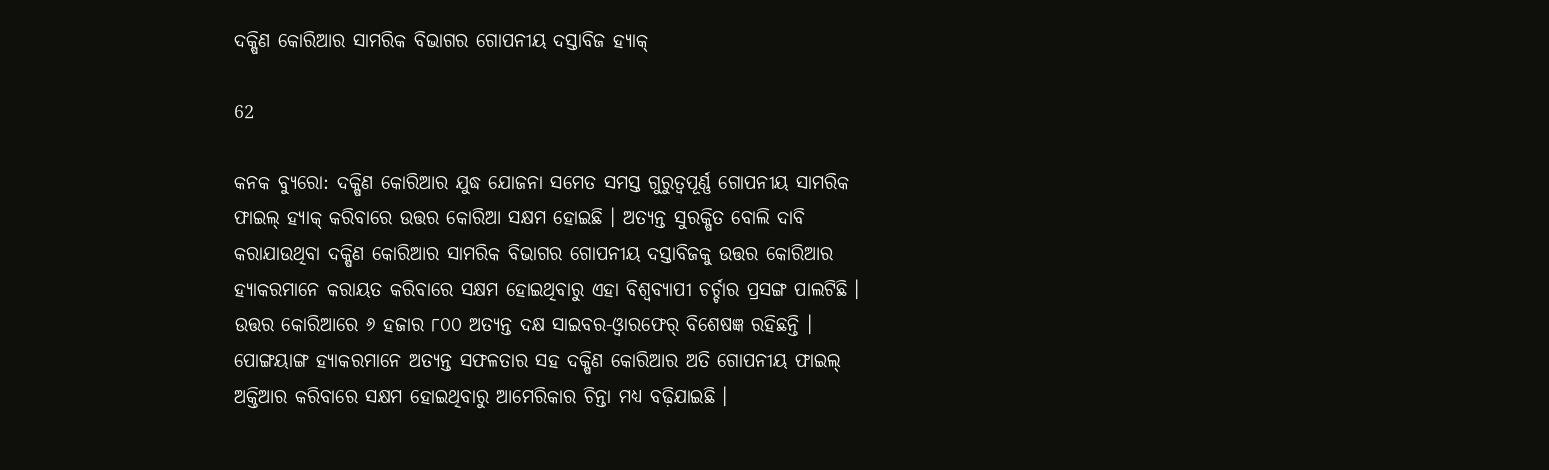ଦକ୍ଷିଣ କୋରିଆର ସାମରିକ ବିଭାଗର ଗୋପନୀୟ ଦସ୍ତାବିଜ ହ୍ୟାକ୍

62

କନକ ବ୍ୟୁରୋ: ଦକ୍ଷିଣ କୋରିଆର ଯୁଦ୍ଧ ଯୋଜନା ସମେତ ସମସ୍ତ ଗୁରୁତ୍ୱପୂର୍ଣ୍ଣ ଗୋପନୀୟ ସାମରିକ ଫାଇଲ୍ ହ୍ୟାକ୍ କରିବାରେ ଉତ୍ତର କୋରିଆ ସକ୍ଷମ ହୋଇଛି । ଅତ୍ୟନ୍ତ ସୁରକ୍ଷିତ ବୋଲି ଦାବି କରାଯାଉଥିବା ଦକ୍ଷିଣ କୋରିଆର ସାମରିକ ବିଭାଗର ଗୋପନୀୟ ଦସ୍ତାବିଜକୁ ଉତ୍ତର କୋରିଆର ହ୍ୟାକରମାନେ କରାୟତ କରିବାରେ ସକ୍ଷମ ହୋଇଥିବାରୁ ଏହା ବିଶ୍ୱବ୍ୟାପୀ ଚର୍ଚ୍ଚାର ପ୍ରସଙ୍ଗ ପାଲଟିଛି । ଉତ୍ତର କୋରିଆରେ ୬ ହଜାର ୮୦୦ ଅତ୍ୟନ୍ତ ଦକ୍ଷ ସାଇବର-ଓ୍ଵାରଫେର୍ ବିଶେଷଜ୍ଞ ରହିଛନ୍ତି । ପୋଙ୍ଗୟାଙ୍ଗ ହ୍ୟାକରମାନେ ଅତ୍ୟନ୍ତ ସଫଳତାର ସହ ଦକ୍ଷିଣ କୋରିଆର ଅତି ଗୋପନୀୟ ଫାଇଲ୍ ଅକ୍ତିଆର କରିବାରେ ସକ୍ଷମ ହୋଇଥିବାରୁ ଆମେରିକାର ଚିନ୍ତା ମଧ୍ୟ ବଢ଼ିଯାଇଛି ।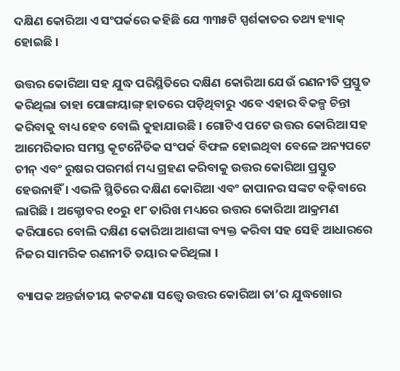ଦକ୍ଷିଣ କୋରିଆ ଏ ସଂପର୍କରେ କହିଛି ଯେ ୩୩୫ଟି ସ୍ପର୍ଶକାତର ତଥ୍ୟ ହ୍ୟାକ୍ ହୋଇଛି ।

ଉତ୍ତର କୋରିଆ ସହ ଯୁଦ୍ଧ ପରିସ୍ଥିତିରେ ଦକ୍ଷିଣ କୋରିଆ ଯେଉଁ ରଣନୀତି ପ୍ରସ୍ତୁତ କରିଥିଲା ତାହା ପୋଙ୍ଗୟାଙ୍ଗ୍ ହାତରେ ପଡ଼ିଥିବାରୁ ଏବେ ଏହାର ବିକଳ୍ପ ଚିନ୍ତା କରିବାକୁ ବାଧ୍ୟ ହେବ ବୋଲି କୁହାଯାଉଛି । ଗୋଟିଏ ପଟେ ଉତ୍ତର କୋରିଆ ସହ ଆମେରିକାର ସମସ୍ତ କୂଟନୈତିକ ସଂପର୍କ ବିଫଳ ହୋଇଥିବା ବେଳେ ଅନ୍ୟପଟେ ଚୀନ୍ ଏବଂ ରୁଷର ପରମର୍ଶ ମଧ୍ୟ ଗ୍ରହଣ କରିବାକୁ ଉତ୍ତର କୋରିଆ ପ୍ରସ୍ତୁତ ହେଉନାହିଁ । ଏଭଳି ସ୍ଥିତିରେ ଦକ୍ଷିଣ କୋରିଆ ଏବଂ ଜାପାନର ସଙ୍କଟ ବଢ଼ିବାରେ ଲାଗିଛି । ଅକ୍ଟୋବର ୧୦ରୁ ୧୮ ତାରିଖ ମଧ୍ୟରେ ଉତ୍ତର କୋରିଆ ଆକ୍ରମଣ କରିପାରେ ବୋଲି ଦକ୍ଷିଣ କୋରିଆ ଆଶଙ୍କା ବ୍ୟକ୍ତ କରିବା ସହ ସେହି ଆଧାରରେ ନିଜର ସାମରିକ ରଣନୀତି ତୟାର କରିଥିଲା ।

ବ୍ୟାପକ ଅନ୍ତର୍ଜାତୀୟ କଟକଣା ସତ୍ତ୍ୱେ ଉତ୍ତର କୋରିଆ ତା’ର ଯୁଦ୍ଧଖୋର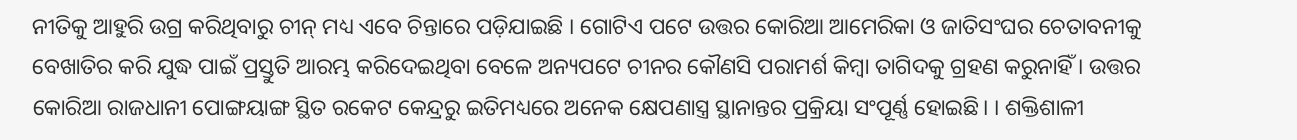ନୀତିକୁ ଆହୁରି ଉଗ୍ର କରିଥିବାରୁ ଚୀନ୍ ମଧ୍ୟ ଏବେ ଚିନ୍ତାରେ ପଡ଼ିଯାଇଛି । ଗୋଟିଏ ପଟେ ଉତ୍ତର କୋରିଆ ଆମେରିକା ଓ ଜାତିସଂଘର ଚେତାବନୀକୁ ବେଖାତିର କରି ଯୁଦ୍ଧ ପାଇଁ ପ୍ରସ୍ତୁତି ଆରମ୍ଭ କରିଦେଇଥିବା ବେଳେ ଅନ୍ୟପଟେ ଚୀନର କୌଣସି ପରାମର୍ଶ କିମ୍ବା ତାଗିଦକୁ ଗ୍ରହଣ କରୁନାହିଁ । ଉତ୍ତର କୋରିଆ ରାଜଧାନୀ ପୋଙ୍ଗୟାଙ୍ଗ ସ୍ଥିତ ରକେଟ କେନ୍ଦ୍ରରୁ ଇତିମଧ୍ୟରେ ଅନେକ କ୍ଷେପଣାସ୍ତ୍ର ସ୍ଥାନାନ୍ତର ପ୍ରକ୍ରିୟା ସଂପୂର୍ଣ୍ଣ ହୋଇଛି। । ଶକ୍ତିଶାଳୀ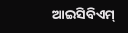ଆଇସିବିଏମ୍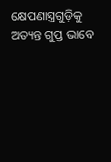କ୍ଷେପଣାସ୍ତ୍ରଗୁଡ଼ିକୁ ଅତ୍ୟନ୍ତ ଗୁପ୍ତ ଭାବେ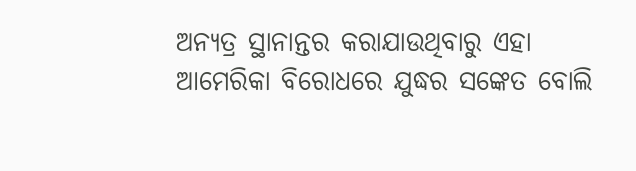ଅନ୍ୟତ୍ର ସ୍ଥାନାନ୍ତର କରାଯାଉଥିବାରୁ ଏହା ଆମେରିକା ବିରୋଧରେ ଯୁଦ୍ଧର ସଙ୍କେତ ବୋଲି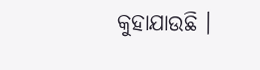କୁହାଯାଉଛି ।